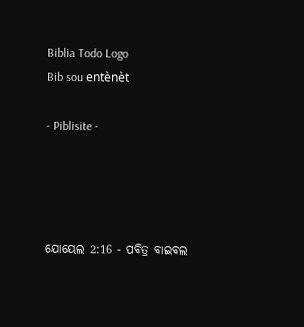Biblia Todo Logo
Bib sou entènèt

- Piblisite -




ଯୋୟେଲ 2:16 - ପବିତ୍ର ବାଇବଲ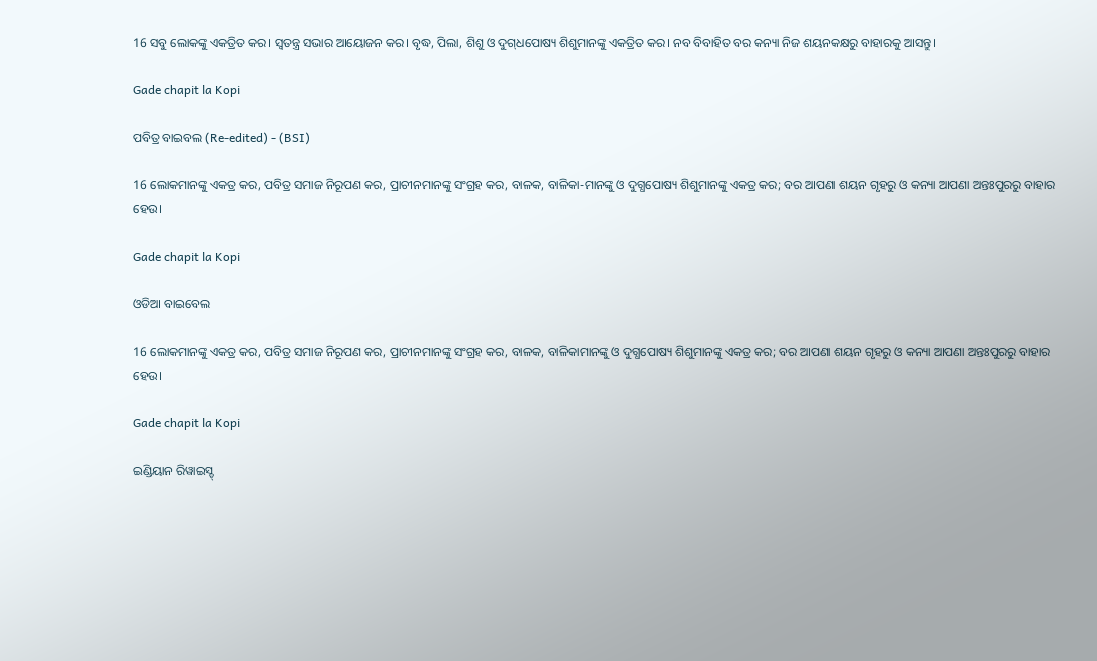16 ସବୁ ଲୋକଙ୍କୁ ଏକତ୍ରିତ କର। ସ୍ୱତନ୍ତ୍ର ସଭାର ଆୟୋଜନ କର। ବୃଦ୍ଧ, ପିଲା, ଶିଶୁ ଓ ଦୁ‌ଗ୍‌ଧପୋଷ୍ୟ ଶିଶୁମାନଙ୍କୁ ଏକତ୍ରିତ କର। ନବ ବିବାହିତ ବର କନ୍ୟା ନିଜ ଶୟନକକ୍ଷରୁ ବାହାରକୁ ଆସନ୍ତୁ।

Gade chapit la Kopi

ପବିତ୍ର ବାଇବଲ (Re-edited) - (BSI)

16 ଲୋକମାନଙ୍କୁ ଏକତ୍ର କର, ପବିତ୍ର ସମାଜ ନିରୂପଣ କର, ପ୍ରାଚୀନମାନଙ୍କୁ ସଂଗ୍ରହ କର, ବାଳକ, ବାଳିକା-ମାନଙ୍କୁ ଓ ଦୁଗ୍ଧପୋଷ୍ୟ ଶିଶୁମାନଙ୍କୁ ଏକତ୍ର କର; ବର ଆପଣା ଶୟନ ଗୃହରୁ ଓ କନ୍ୟା ଆପଣା ଅନ୍ତଃପୁରରୁ ବାହାର ହେଉ।

Gade chapit la Kopi

ଓଡିଆ ବାଇବେଲ

16 ଲୋକମାନଙ୍କୁ ଏକତ୍ର କର, ପବିତ୍ର ସମାଜ ନିରୂପଣ କର, ପ୍ରାଚୀନମାନଙ୍କୁ ସଂଗ୍ରହ କର, ବାଳକ, ବାଳିକାମାନଙ୍କୁ ଓ ଦୁଗ୍ଧପୋଷ୍ୟ ଶିଶୁମାନଙ୍କୁ ଏକତ୍ର କର; ବର ଆପଣା ଶୟନ ଗୃହରୁ ଓ କନ୍ୟା ଆପଣା ଅନ୍ତଃପୁରରୁ ବାହାର ହେଉ।

Gade chapit la Kopi

ଇଣ୍ଡିୟାନ ରିୱାଇସ୍ଡ୍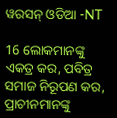ୱରସନ୍ ଓଡିଆ -NT

16 ଲୋକମାନଙ୍କୁ ଏକତ୍ର କର, ପବିତ୍ର ସମାଜ ନିରୂପଣ କର, ପ୍ରାଚୀନମାନଙ୍କୁ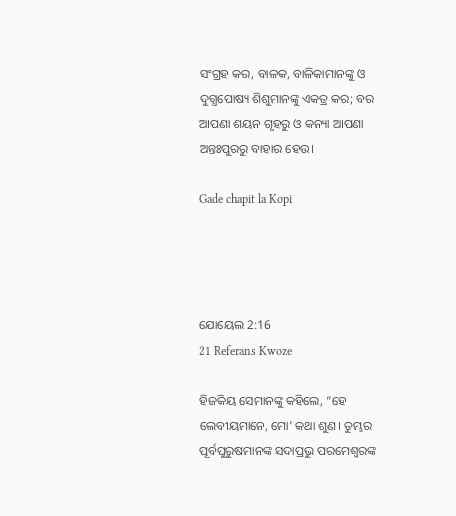ସଂଗ୍ରହ କର, ବାଳକ, ବାଳିକାମାନଙ୍କୁ ଓ ଦୁଗ୍ଧପୋଷ୍ୟ ଶିଶୁମାନଙ୍କୁ ଏକତ୍ର କର; ବର ଆପଣା ଶୟନ ଗୃହରୁ ଓ କନ୍ୟା ଆପଣା ଅନ୍ତଃପୁରରୁ ବାହାର ହେଉ।

Gade chapit la Kopi




ଯୋୟେଲ 2:16
21 Referans Kwoze

ହିଜକିୟ ସେମାନଙ୍କୁ କହିଲେ, “ହେ ଲେବୀୟମାନେ, ମୋ’ କଥା ଶୁଣ। ତୁମ୍ଭର ପୂର୍ବପୁରୁଷମାନଙ୍କ ସଦାପ୍ରଭୁ ପରମେଶ୍ୱରଙ୍କ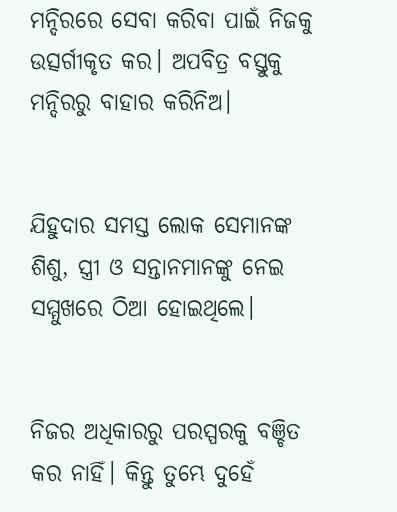ମନ୍ଦିରରେ ସେବା କରିବା ପାଇଁ ନିଜକୁ ଉତ୍ସର୍ଗୀକୃତ କର। ଅପବିତ୍ର ବସ୍ତୁକୁ ମନ୍ଦିରରୁ ବାହାର କରିନିଅ।


ଯିହୁଦାର ସମସ୍ତ ଲୋକ ସେମାନଙ୍କ ଶିଶୁ, ସ୍ତ୍ରୀ ଓ ସନ୍ତାନମାନଙ୍କୁ ନେଇ ସମ୍ମୁଖରେ ଠିଆ ହୋଇଥିଲେ।


ନିଜର ଅଧିକାରରୁ ପରସ୍ପରକୁ ବଞ୍ଚିତ କର ନାହିଁ। କିନ୍ତୁ ତୁମ୍ଭେ ଦୁହେଁ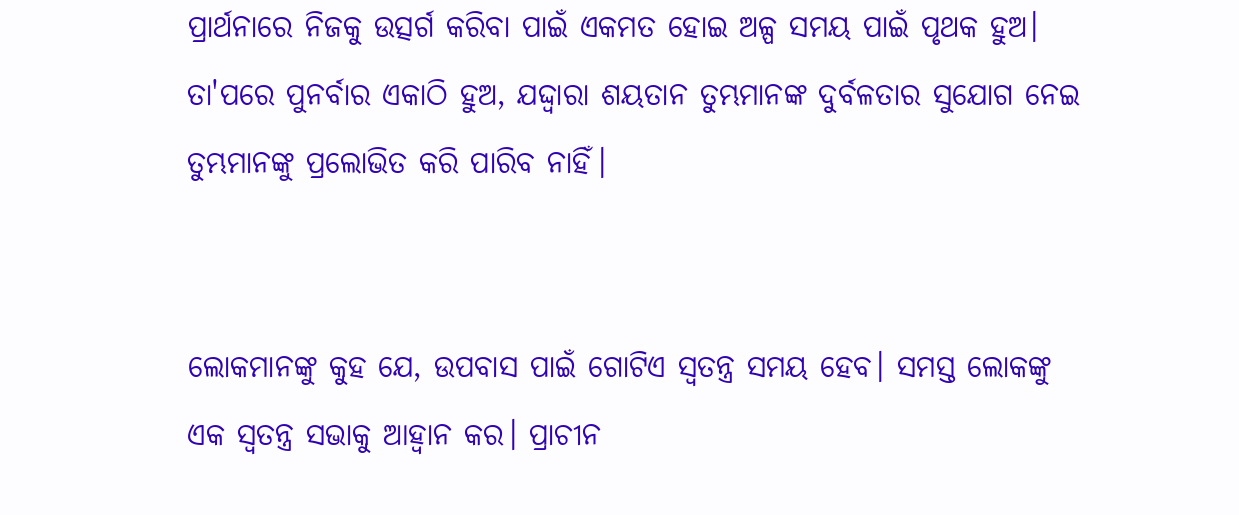ପ୍ରାର୍ଥନାରେ ନିଜକୁ ଉତ୍ସର୍ଗ କରିବା ପାଇଁ ଏକମତ ହୋଇ ଅଳ୍ପ ସମୟ ପାଇଁ ପୃଥକ ହୁଅ। ତା'ପରେ ପୁନର୍ବାର ଏକାଠି ହୁଅ, ଯଦ୍ଦ୍ୱାରା ଶୟତାନ ତୁମ୍ଭମାନଙ୍କ ଦୁର୍ବଳତାର ସୁଯୋଗ ନେଇ ତୁମ୍ଭମାନଙ୍କୁ ପ୍ରଲୋଭିତ କରି ପାରିବ ନାହିଁ।


ଲୋକମାନଙ୍କୁ କୁହ ଯେ, ଉପବାସ ପାଇଁ ଗୋଟିଏ ସ୍ୱତନ୍ତ୍ର ସମୟ ହେବ। ସମସ୍ତ ଲୋକଙ୍କୁ ଏକ ସ୍ୱତନ୍ତ୍ର ସଭାକୁ ଆହ୍ୱାନ କର। ପ୍ରାଚୀନ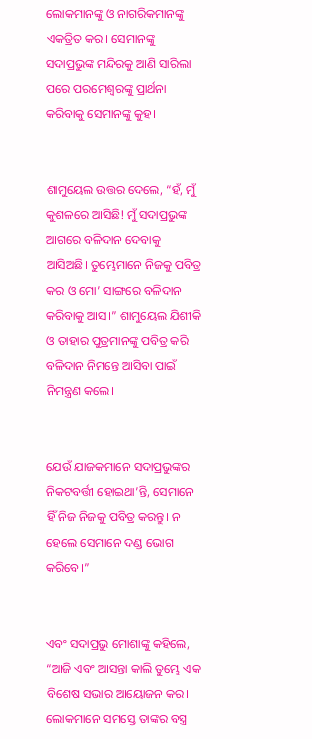ଲୋକମାନଙ୍କୁ ଓ ନାଗରିକମାନଙ୍କୁ ଏକତ୍ରିତ କର। ସେମାନଙ୍କୁ ସଦାପ୍ରଭୁଙ୍କ ମନ୍ଦିରକୁ ଆଣି ସାରିଲା ପରେ ପରମେଶ୍ୱରଙ୍କୁ ପ୍ରାର୍ଥନା କରିବାକୁ ସେମାନଙ୍କୁ କୁହ।


ଶାମୁୟେଲ ଉତ୍ତର ଦେଲେ, “ହଁ, ମୁଁ କୁଶଳରେ ଆସିଛି! ମୁଁ ସଦାପ୍ରଭୁଙ୍କ ଆଗରେ ବଳିଦାନ ଦେବାକୁ ଆସିଅଛି। ତୁମ୍ଭେମାନେ ନିଜକୁ ପବିତ୍ର କର ଓ ମୋ’ ସାଙ୍ଗରେ ବଳିଦାନ କରିବାକୁ ଆସ।” ଶାମୁୟେଲ ଯିଶୀକି ଓ ତାହାର ପୁତ୍ରମାନଙ୍କୁ ପବିତ୍ର କରି ବଳିଦାନ ନିମନ୍ତେ ଆସିବା ପାଇଁ ନିମନ୍ତ୍ରଣ କଲେ।


ଯେଉଁ ଯାଜକମାନେ ସଦାପ୍ରଭୁଙ୍କର ନିକଟବର୍ତ୍ତୀ ହୋଇଥା’ନ୍ତି, ସେମାନେ ହିଁ ନିଜ ନିଜକୁ ପବିତ୍ର କରନ୍ତୁ। ନ ହେଲେ ସେମାନେ ଦଣ୍ଡ ଭୋଗ କରିବେ।”


ଏବଂ ସଦାପ୍ରଭୁ ମୋଶାଙ୍କୁ କହିଲେ, “ଆଜି ଏବଂ ଆସନ୍ତା କାଲି ତୁମ୍ଭେ ଏକ ବିଶେଷ ସଭାର ଆୟୋଜନ କର। ଲୋକମାନେ ସମସ୍ତେ ତାଙ୍କର ବସ୍ତ୍ର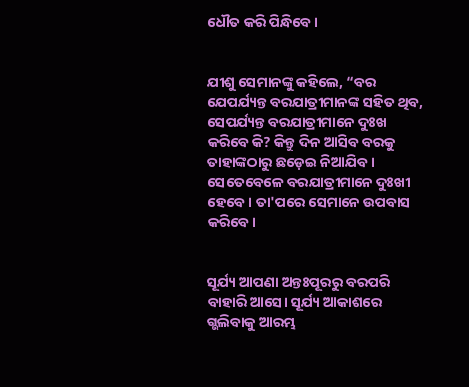ଧୌତ କରି ପିନ୍ଧିବେ।


ଯୀଶୁ ସେମାନଙ୍କୁ କହିଲେ, “ବର ଯେପର୍ଯ୍ୟନ୍ତ ବରଯାତ୍ରୀମାନଙ୍କ ସହିତ ଥିବ, ସେପର୍ଯ୍ୟନ୍ତ ବରଯାତ୍ରୀମାନେ ଦୁଃଖ କରିବେ କି? କିନ୍ତୁ ଦିନ ଆସିବ ବରକୁ ତାହାଙ୍କଠାରୁ ଛଡ଼େଇ ନିଆଯିବ। ସେତେବେଳେ ବରଯାତ୍ରୀମାନେ ଦୁଃଖୀ ହେବେ। ତା'ପରେ ସେମାନେ ଉପବାସ କରିବେ।


ସୂର୍ଯ୍ୟ ଆପଣା ଅନ୍ତଃପୂରରୁ ବରପରି ବାହାରି ଆସେ। ସୂର୍ଯ୍ୟ ଆକାଶରେ ଗ୍ଭଲିବାକୁ ଆରମ୍ଭ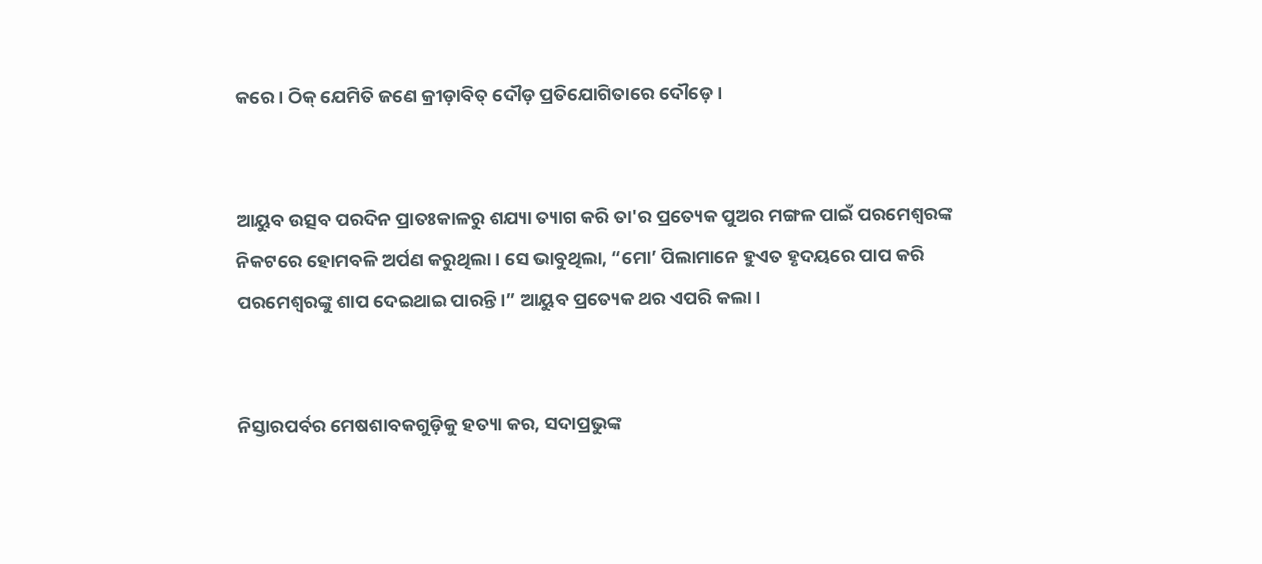କରେ। ଠିକ୍ ଯେମିତି ଜଣେ କ୍ରୀଡ଼ାବିତ୍ ଦୌଡ଼ ପ୍ରତିଯୋଗିତାରେ ଦୌଡ଼େ।


ଆୟୁବ ଉତ୍ସବ ପରଦିନ ପ୍ରାତଃକାଳରୁ ଶଯ୍ୟା ତ୍ୟାଗ କରି ତା'ର ପ୍ରତ୍ୟେକ ପୁଅର ମଙ୍ଗଳ ପାଇଁ ପରମେଶ୍ୱରଙ୍କ ନିକଟରେ ହୋମବଳି ଅର୍ପଣ କରୁଥିଲା। ସେ ଭାବୁଥିଲା, “ମୋ’ ପିଲାମାନେ ହୁଏତ ହୃଦୟରେ ପାପ କରି ପରମେଶ୍ୱରଙ୍କୁ ଶାପ ଦେଇଥାଇ ପାରନ୍ତି।” ଆୟୁବ ପ୍ରତ୍ୟେକ ଥର ଏପରି କଲା।


ନିସ୍ତାରପର୍ବର ମେଷଶାବକଗୁଡ଼ିକୁ ହତ୍ୟା କର, ସଦାପ୍ରଭୁଙ୍କ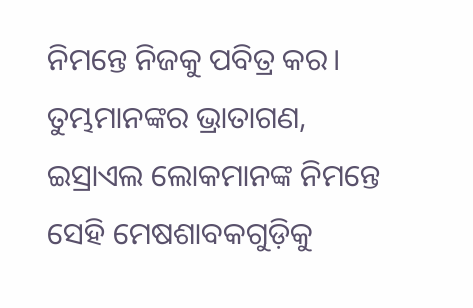ନିମନ୍ତେ ନିଜକୁ ପବିତ୍ର କର। ତୁମ୍ଭମାନଙ୍କର ଭ୍ରାତାଗଣ, ଇସ୍ରାଏଲ ଲୋକମାନଙ୍କ ନିମନ୍ତେ ସେହି ମେଷଶାବକଗୁଡ଼ିକୁ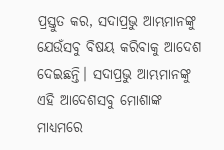ପ୍ରସ୍ତୁତ କର, ସଦାପ୍ରଭୁ ଆମ୍ଭମାନଙ୍କୁ ଯେଉଁସବୁ ବିଷୟ କରିବାକୁ ଆଦେଶ ଦେଇଛନ୍ତି। ସଦାପ୍ରଭୁ ଆମ୍ଭମାନଙ୍କୁ ଏହି ଆଦେଶସବୁ ମୋଶାଙ୍କ ମାଧ୍ୟମରେ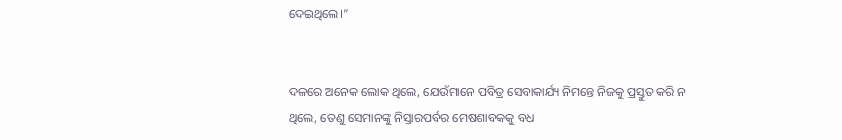ଦେଇଥିଲେ।”


ଦଳରେ ଅନେକ ଲୋକ ଥିଲେ, ଯେଉଁମାନେ ପବିତ୍ର ସେବାକାର୍ଯ୍ୟ ନିମନ୍ତେ ନିଜକୁ ପ୍ରସ୍ତୁତ କରି ନ ଥିଲେ, ତେଣୁ ସେମାନଙ୍କୁ ନିସ୍ତାରପର୍ବର ମେଷଶାବକକୁ ବଧ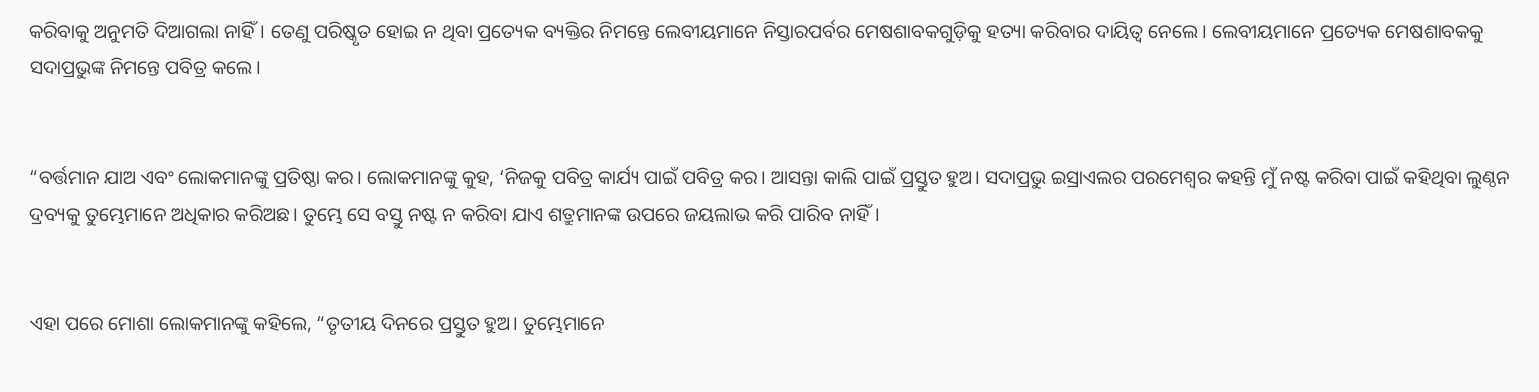କରିବାକୁ ଅନୁମତି ଦିଆଗଲା ନାହିଁ। ତେଣୁ ପରିଷ୍କୃତ ହୋଇ ନ ଥିବା ପ୍ରତ୍ୟେକ ବ୍ୟକ୍ତିର ନିମନ୍ତେ ଲେବୀୟମାନେ ନିସ୍ତାରପର୍ବର ମେଷଶାବକଗୁଡ଼ିକୁ ହତ୍ୟା କରିବାର ଦାୟିତ୍ୱ ନେଲେ। ଲେବୀୟମାନେ ପ୍ରତ୍ୟେକ ମେଷଶାବକକୁ ସଦାପ୍ରଭୁଙ୍କ ନିମନ୍ତେ ପବିତ୍ର କଲେ।


“ବର୍ତ୍ତମାନ ଯାଅ ଏବଂ ଲୋକମାନଙ୍କୁ ପ୍ରତିଷ୍ଠା କର। ଲୋକମାନଙ୍କୁ କୁହ, ‘ନିଜକୁ ପବିତ୍ର କାର୍ଯ୍ୟ ପାଇଁ ପବିତ୍ର କର। ଆସନ୍ତା କାଲି ପାଇଁ ପ୍ରସ୍ତୁତ ହୁଅ। ସଦାପ୍ରଭୁ ଇସ୍ରାଏଲର ପରମେଶ୍ୱର କହନ୍ତି ମୁଁ ନଷ୍ଟ କରିବା ପାଇଁ କହିଥିବା ଲୁଣ୍ଠନ ଦ୍ରବ୍ୟକୁ ତୁମ୍ଭେମାନେ ଅଧିକାର କରିଅଛ। ତୁମ୍ଭେ ସେ ବସ୍ତୁ ନଷ୍ଟ ନ କରିବା ଯାଏ ଶତ୍ରୁମାନଙ୍କ ଉପରେ ଜୟଲାଭ କରି ପାରିବ ନାହିଁ।


ଏହା ପରେ ମୋଶା ଲୋକମାନଙ୍କୁ କହିଲେ, “ତୃତୀୟ ଦିନରେ ପ୍ରସ୍ତୁତ ହୁଅ। ତୁମ୍ଭେମାନେ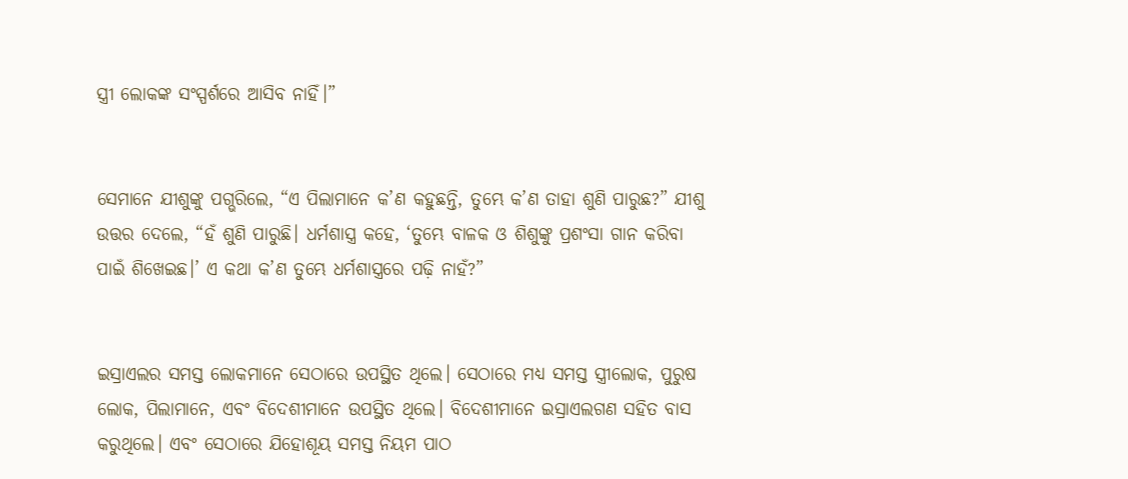ସ୍ତ୍ରୀ ଲୋକଙ୍କ ସଂସ୍ପର୍ଶରେ ଆସିବ ନାହିଁ।”


ସେମାନେ ଯୀଶୁଙ୍କୁ ପଗ୍ଭରିଲେ, “ଏ ପିଲାମାନେ କ’ଣ କହୁଛନ୍ତି, ତୁମ୍ଭେ କ’ଣ ତାହା ଶୁଣି ପାରୁଛ?” ଯୀଶୁ ଉତ୍ତର ଦେଲେ, “ହଁ ଶୁଣି ପାରୁଛି। ଧର୍ମଶାସ୍ତ୍ର କହେ, ‘ତୁମ୍ଭେ ବାଳକ ଓ ଶିଶୁଙ୍କୁ ପ୍ରଶଂସା ଗାନ କରିବା ପାଇଁ ଶିଖେଇଛ।’ ଏ କଥା କ’ଣ ତୁମ୍ଭେ ଧର୍ମଶାସ୍ତ୍ରରେ ପଢ଼ି ନାହଁ?”


ଇସ୍ରାଏଲର ସମସ୍ତ ଲୋକମାନେ ସେଠାରେ ଉପସ୍ଥିତ ଥିଲେ। ସେଠାରେ ମଧ୍ୟ ସମସ୍ତ ସ୍ତ୍ରୀଲୋକ, ପୁରୁଷ ଲୋକ, ପିଲାମାନେ, ଏବଂ ବିଦେଶୀମାନେ ଉପସ୍ଥିତ ଥିଲେ। ବିଦେଶୀମାନେ ଇସ୍ରାଏଲଗଣ ସହିତ ବାସ କରୁଥିଲେ। ଏବଂ ସେଠାରେ ଯିହୋଶୂୟ ସମସ୍ତ ନିୟମ ପାଠ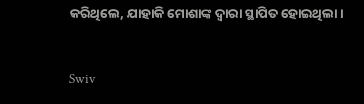କରିଥିଲେ, ଯାହାକି ମୋଶାଙ୍କ ଦ୍ୱାରା ସ୍ଥାପିତ ହୋଇଥିଲା।


Swiv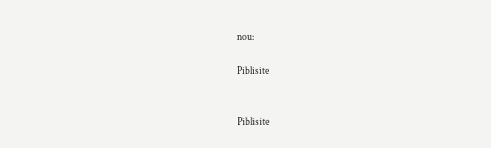nou:

Piblisite


Piblisite